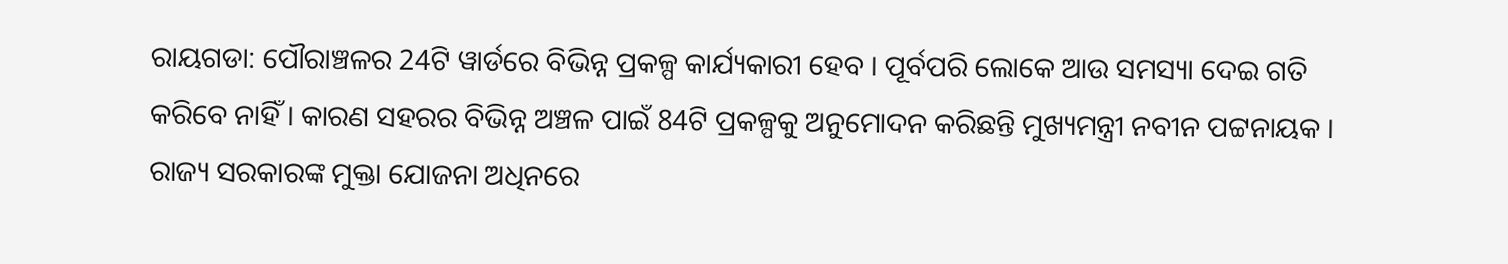ରାୟଗଡା: ପୌରାଞ୍ଚଳର 24ଟି ୱାର୍ଡରେ ବିଭିନ୍ନ ପ୍ରକଳ୍ପ କାର୍ଯ୍ୟକାରୀ ହେବ । ପୂର୍ବପରି ଲୋକେ ଆଉ ସମସ୍ୟା ଦେଇ ଗତି କରିବେ ନାହିଁ । କାରଣ ସହରର ବିଭିନ୍ନ ଅଞ୍ଚଳ ପାଇଁ 84ଟି ପ୍ରକଳ୍ପକୁ ଅନୁମୋଦନ କରିଛନ୍ତି ମୁଖ୍ୟମନ୍ତ୍ରୀ ନବୀନ ପଟ୍ଟନାୟକ । ରାଜ୍ୟ ସରକାରଙ୍କ ମୁକ୍ତା ଯୋଜନା ଅଧିନରେ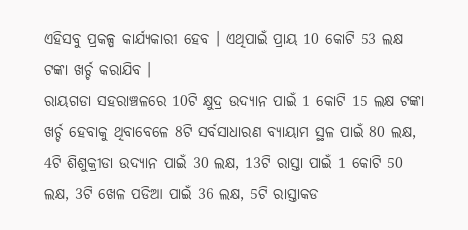ଏହିସବୁ ପ୍ରକଳ୍ପ କାର୍ଯ୍ୟକାରୀ ହେବ । ଏଥିପାଇଁ ପ୍ରାୟ 10 କୋଟି 53 ଲକ୍ଷ ଟଙ୍କା ଖର୍ଚ୍ଚ କରାଯିବ ।
ରାୟଗଡା ସହରାଞ୍ଚଳରେ 10ଟି କ୍ଷୁଦ୍ର ଉଦ୍ୟାନ ପାଇଁ 1 କୋଟି 15 ଲକ୍ଷ ଟଙ୍କା ଖର୍ଚ୍ଚ ହେବାକୁ ଥିବାବେଳେ 8ଟି ସର୍ବସାଧାରଣ ବ୍ୟାୟାମ ସ୍ଥଳ ପାଇଁ 80 ଲକ୍ଷ, 4ଟି ଶିଶୁକ୍ରୀଡା ଉଦ୍ୟାନ ପାଇଁ 30 ଲକ୍ଷ, 13ଟି ରାସ୍ତା ପାଇଁ 1 କୋଟି 50 ଲକ୍ଷ, 3ଟି ଖେଳ ପଡିଆ ପାଇଁ 36 ଲକ୍ଷ, 5ଟି ରାସ୍ତାକଡ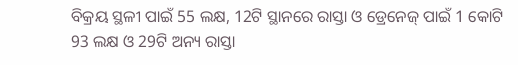ବିକ୍ରୟ ସ୍ଥଳୀ ପାଇଁ 55 ଲକ୍ଷ, 12ଟି ସ୍ଥାନରେ ରାସ୍ତା ଓ ଡ୍ରେନେଜ୍ ପାଇଁ 1 କୋଟି 93 ଲକ୍ଷ ଓ 29ଟି ଅନ୍ୟ ରାସ୍ତା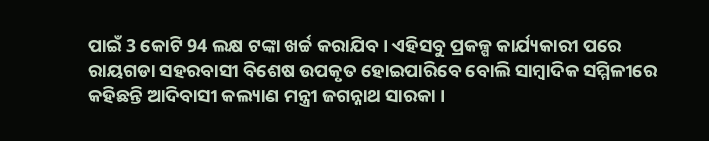ପାଇଁ 3 କୋଟି 94 ଲକ୍ଷ ଟଙ୍କା ଖର୍ଚ୍ଚ କରାଯିବ । ଏହିସବୁ ପ୍ରକଳ୍ପ କାର୍ଯ୍ୟକାରୀ ପରେ ରାୟଗଡା ସହରବାସୀ ବିଶେଷ ଉପକୃତ ହୋଇପାରିବେ ବୋଲି ସାମ୍ବାଦିକ ସମ୍ମିଳୀରେ କହିଛନ୍ତି ଆଦିବାସୀ କଲ୍ୟାଣ ମନ୍ତ୍ରୀ ଜଗନ୍ନାଥ ସାରକା ।